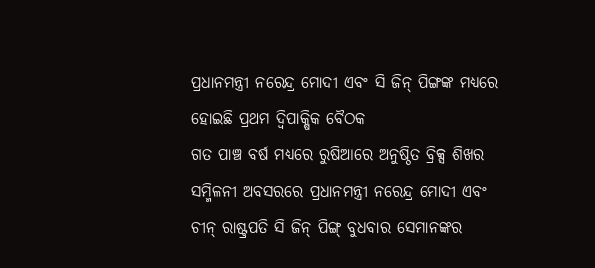ପ୍ରଧାନମନ୍ତ୍ରୀ ନରେନ୍ଦ୍ର ମୋଦୀ ଏବଂ ସି ଜିନ୍ ପିଙ୍ଗଙ୍କ ମଧ୍ୟରେ ହୋଇଛି ପ୍ରଥମ ଦ୍ୱିପାକ୍ଷିକ ବୈଠକ
ଗତ ପାଞ୍ଚ ବର୍ଷ ମଧ୍ୟରେ ରୁଷିଆରେ ଅନୁଷ୍ଠିତ ବ୍ରିକ୍ସ ଶିଖର ସମ୍ମିଳନୀ ଅବସରରେ ପ୍ରଧାନମନ୍ତ୍ରୀ ନରେନ୍ଦ୍ର ମୋଦୀ ଏବଂ ଚୀନ୍ ରାଷ୍ଟ୍ରପତି ସି ଜିନ୍ ପିଙ୍ଗ୍ ବୁଧବାର ସେମାନଙ୍କର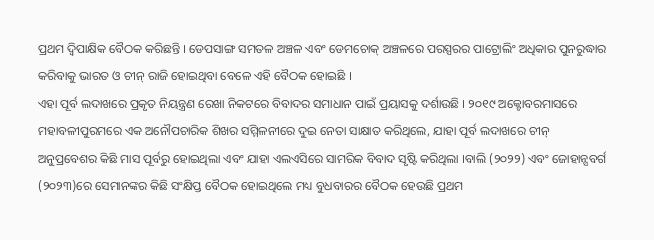ପ୍ରଥମ ଦ୍ୱିପାକ୍ଷିକ ବୈଠକ କରିଛନ୍ତି । ଡେପସାଙ୍ଗ ସମତଳ ଅଞ୍ଚଳ ଏବଂ ଡେମଚୋକ୍ ଅଞ୍ଚଳରେ ପରସ୍ପରର ପାଟ୍ରୋଲିଂ ଅଧିକାର ପୁନରୁଦ୍ଧାର କରିବାକୁ ଭାରତ ଓ ଚୀନ୍ ରାଜି ହୋଇଥିବା ବେଳେ ଏହି ବୈଠକ ହୋଇଛି ।
ଏହା ପୂର୍ବ ଲଦାଖରେ ପ୍ରକୃତ ନିୟନ୍ତ୍ରଣ ରେଖା ନିକଟରେ ବିବାଦର ସମାଧାନ ପାଇଁ ପ୍ରୟାସକୁ ଦର୍ଶାଉଛି । ୨୦୧୯ ଅକ୍ଟୋବରମାସରେ ମହାବଳୀପୁରମରେ ଏକ ଅନୌପଚାରିକ ଶିଖର ସମ୍ମିଳନୀରେ ଦୁଇ ନେତା ସାକ୍ଷାତ କରିଥିଲେ, ଯାହା ପୂର୍ବ ଲଦାଖରେ ଚୀନ୍ ଅନୁପ୍ରବେଶର କିଛି ମାସ ପୂର୍ବରୁ ହୋଇଥିଲା ଏବଂ ଯାହା ଏଲଏସିରେ ସାମରିକ ବିବାଦ ସୃଷ୍ଟି କରିଥିଲା ।ବାଲି (୨୦୨୨) ଏବଂ ଜୋହାନ୍ସବର୍ଗ (୨୦୨୩)ରେ ସେମାନଙ୍କର କିଛି ସଂକ୍ଷିପ୍ତ ବୈଠକ ହୋଇଥିଲେ ମଧ୍ୟ ବୁଧବାରର ବୈଠକ ହେଉଛି ପ୍ରଥମ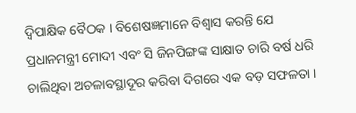ଦ୍ୱିପାକ୍ଷିକ ବୈଠକ । ବିଶେଷଜ୍ଞମାନେ ବିଶ୍ୱାସ କରନ୍ତି ଯେ ପ୍ରଧାନମନ୍ତ୍ରୀ ମୋଦୀ ଏବଂ ସି ଜିନପିଙ୍ଗଙ୍କ ସାକ୍ଷାତ ଚାରି ବର୍ଷ ଧରି ଚାଲିଥିବା ଅଚଳାବସ୍ଥାଦୂର କରିବା ଦିଗରେ ଏକ ବଡ଼ ସଫଳତା ।